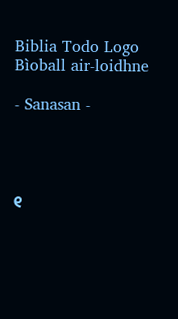Biblia Todo Logo
Bìoball air-loidhne

- Sanasan -




୧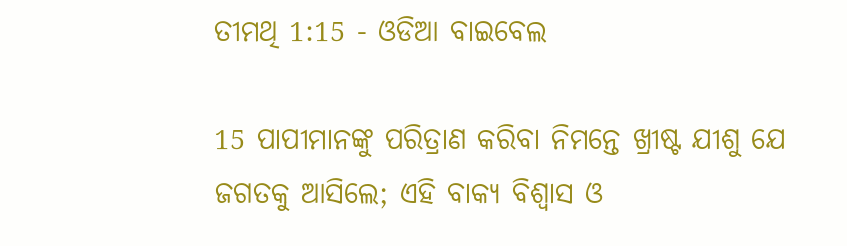ତୀମଥି 1:15 - ଓଡିଆ ବାଇବେଲ

15 ପାପୀମାନଙ୍କୁ ପରିତ୍ରାଣ କରିବା ନିମନ୍ତେ ଖ୍ରୀଷ୍ଟ ଯୀଶୁ ଯେ ଜଗତକୁ ଆସିଲେ; ଏହି ବାକ୍ୟ ବିଶ୍ୱାସ ଓ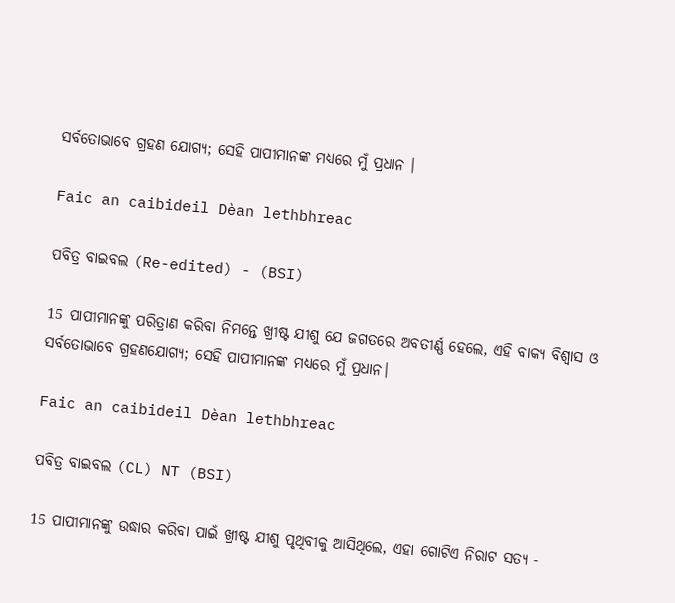ସର୍ବତୋଭାବେ ଗ୍ରହଣ ଯୋଗ୍ୟ; ସେହି ପାପୀମାନଙ୍କ ମଧ୍ୟରେ ମୁଁ ପ୍ରଧାନ ।

Faic an caibideil Dèan lethbhreac

ପବିତ୍ର ବାଇବଲ (Re-edited) - (BSI)

15 ପାପୀମାନଙ୍କୁ ପରିତ୍ରାଣ କରିବା ନିମନ୍ତେ ଖ୍ରୀଷ୍ଟ ଯୀଶୁ ଯେ ଜଗତରେ ଅବତୀର୍ଣ୍ଣ ହେଲେ, ଏହି ବାକ୍ୟ ବିଶ୍ଵାସ ଓ ସର୍ବତୋଭାବେ ଗ୍ରହଣଯୋଗ୍ୟ; ସେହି ପାପୀମାନଙ୍କ ମଧ୍ୟରେ ମୁଁ ପ୍ରଧାନ।

Faic an caibideil Dèan lethbhreac

ପବିତ୍ର ବାଇବଲ (CL) NT (BSI)

15 ପାପୀମାନଙ୍କୁ ଉଦ୍ଧାର କରିବା ପାଇଁ ଖ୍ରୀଷ୍ଟ ଯୀଶୁ ପୃଥିବୀକୁ ଆସିଥିଲେ, ଏହା ଗୋଟିଏ ନିରାଟ ସତ୍ୟ -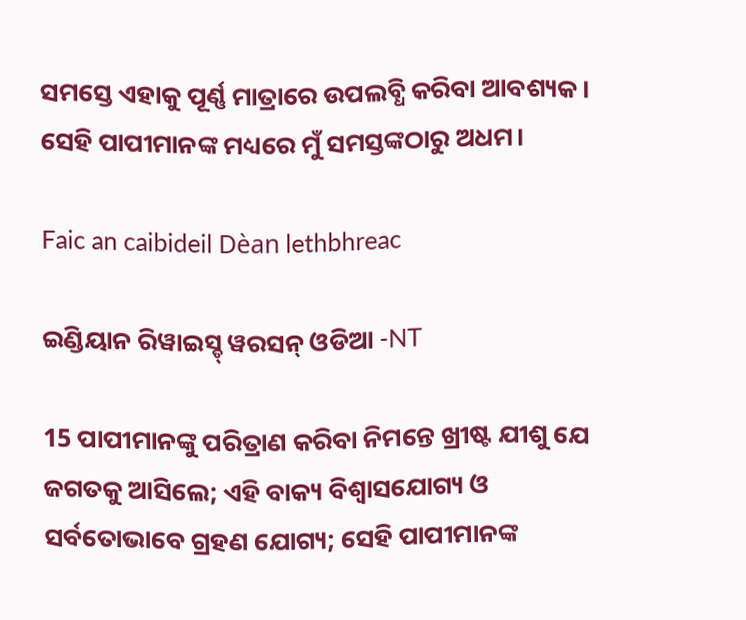ସମସ୍ତେ ଏହାକୁ ପୂର୍ଣ୍ଣ ମାତ୍ରାରେ ଉପଲବ୍ଧି କରିବା ଆବଶ୍ୟକ। ସେହି ପାପୀମାନଙ୍କ ମଧ୍ୟରେ ମୁଁ ସମସ୍ତଙ୍କଠାରୁ ଅଧମ।

Faic an caibideil Dèan lethbhreac

ଇଣ୍ଡିୟାନ ରିୱାଇସ୍ଡ୍ ୱରସନ୍ ଓଡିଆ -NT

15 ପାପୀମାନଙ୍କୁ ପରିତ୍ରାଣ କରିବା ନିମନ୍ତେ ଖ୍ରୀଷ୍ଟ ଯୀଶୁ ଯେ ଜଗତକୁ ଆସିଲେ; ଏହି ବାକ୍ୟ ବିଶ୍ୱାସଯୋଗ୍ୟ ଓ ସର୍ବତୋଭାବେ ଗ୍ରହଣ ଯୋଗ୍ୟ; ସେହି ପାପୀମାନଙ୍କ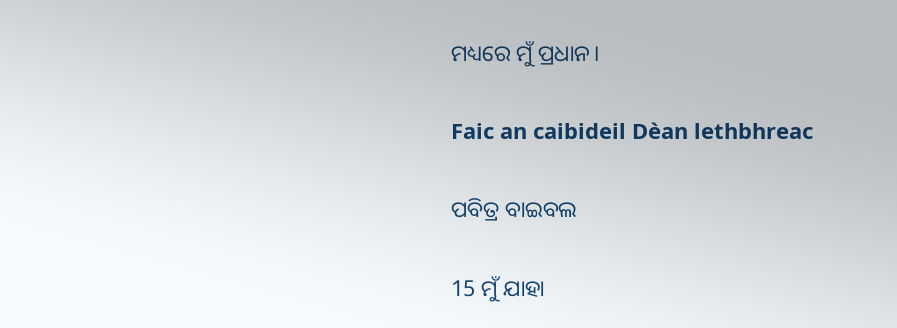ମଧ୍ୟରେ ମୁଁ ପ୍ରଧାନ।

Faic an caibideil Dèan lethbhreac

ପବିତ୍ର ବାଇବଲ

15 ମୁଁ ଯାହା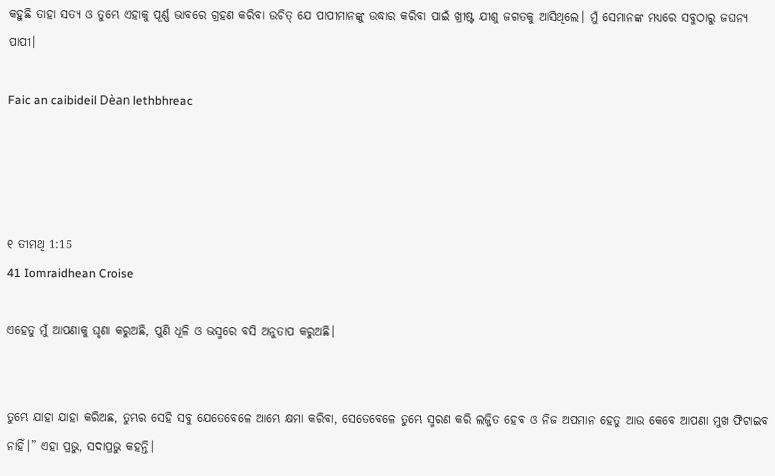କହୁଛି ତାହା ସତ୍ୟ ଓ ତୁମ୍ଭେ ଏହାକୁ ପୂର୍ଣ୍ଣ ଭାବରେ ଗ୍ରହଣ କରିବା ଉଚିତ୍ ଯେ ପାପୀମାନଙ୍କୁ ଉଦ୍ଧାର କରିବା ପାଇଁ ଖ୍ରୀଷ୍ଟ ଯୀଶୁ ଜଗତକୁ ଆସିଥିଲେ। ମୁଁ ସେମାନଙ୍କ ମଧ୍ୟରେ ସବୁଠାରୁ ଜଘନ୍ୟ ପାପୀ।

Faic an caibideil Dèan lethbhreac




୧ ତୀମଥି 1:15
41 Iomraidhean Croise

ଏହେତୁ ମୁଁ ଆପଣାକୁ ଘୃଣା କରୁଅଛି, ପୁଣି ଧୂଳି ଓ ଭସ୍ମରେ ବସି ଅନୁତାପ କରୁଅଛି।


ତୁମ୍ଭେ ଯାହା ଯାହା କରିଅଛ, ତୁମ୍ଭର ସେହି ସବୁ ଯେତେବେଳେ ଆମ୍ଭେ କ୍ଷମା କରିବା, ସେତେବେଳେ ତୁମ୍ଭେ ସ୍ମରଣ କରି ଲଜ୍ଜିତ ହେବ ଓ ନିଜ ଅପମାନ ହେତୁ ଆଉ କେବେ ଆପଣା ମୁଖ ଫିଟାଇବ ନାହିଁ।” ଏହା ପ୍ରଭୁ, ସଦାପ୍ରଭୁ କହନ୍ତି।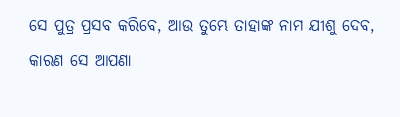ସେ ପୁତ୍ର ପ୍ରସବ କରିବେ, ଆଉ ତୁମ୍ଭେ ତାହାଙ୍କ ନାମ ଯୀଶୁ ଦେବ, କାରଣ ସେ ଆପଣା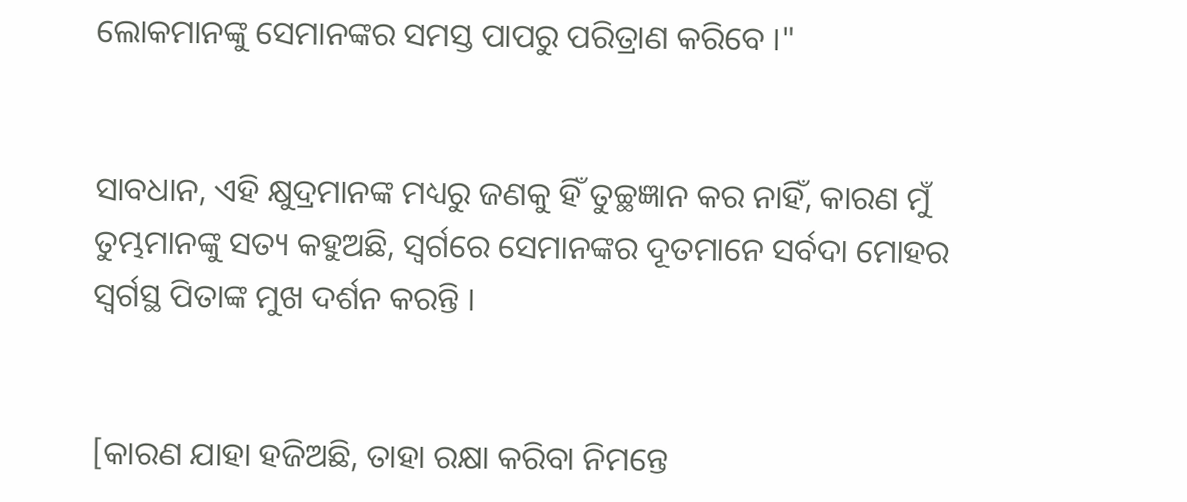ଲୋକମାନଙ୍କୁ ସେମାନଙ୍କର ସମସ୍ତ ପାପରୁ ପରିତ୍ରାଣ କରିବେ ।"


ସାବଧାନ, ଏହି କ୍ଷୁଦ୍ରମାନଙ୍କ ମଧ୍ୟରୁ ଜଣକୁ ହିଁ ତୁଚ୍ଛଜ୍ଞାନ କର ନାହିଁ, କାରଣ ମୁଁ ତୁମ୍ଭମାନଙ୍କୁ ସତ୍ୟ କହୁଅଛି, ସ୍ୱର୍ଗରେ ସେମାନଙ୍କର ଦୂତମାନେ ସର୍ବଦା ମୋହର ସ୍ୱର୍ଗସ୍ଥ ପିତାଙ୍କ ମୁଖ ଦର୍ଶନ କରନ୍ତି ।


[କାରଣ ଯାହା ହଜିଅଛି, ତାହା ରକ୍ଷା କରିବା ନିମନ୍ତେ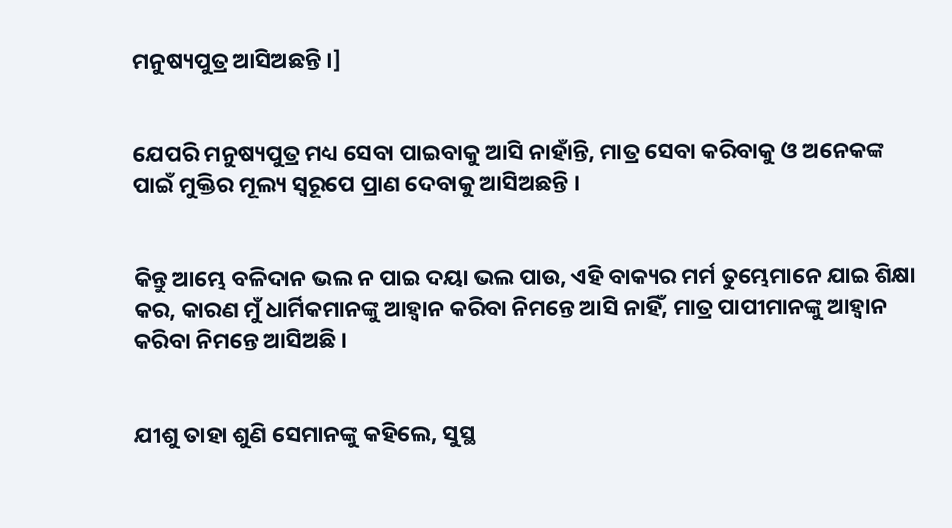ମନୁଷ୍ୟପୁତ୍ର ଆସିଅଛନ୍ତି ।]


ଯେପରି ମନୁଷ୍ୟପୁତ୍ର ମଧ୍ୟ ସେବା ପାଇବାକୁ ଆସି ନାହାଁନ୍ତି, ମାତ୍ର ସେବା କରିବାକୁ ଓ ଅନେକଙ୍କ ପାଇଁ ମୁକ୍ତିର ମୂଲ୍ୟ ସ୍ୱରୂପେ ପ୍ରାଣ ଦେବାକୁ ଆସିଅଛନ୍ତି ।


କିନ୍ତୁ ଆମ୍ଭେ ବଳିଦାନ ଭଲ ନ ପାଇ ଦୟା ଭଲ ପାଉ, ଏହି ବାକ୍ୟର ମର୍ମ ତୁମ୍ଭେମାନେ ଯାଇ ଶିକ୍ଷା କର, କାରଣ ମୁଁ ଧାର୍ମିକମାନଙ୍କୁ ଆହ୍ୱାନ କରିବା ନିମନ୍ତେ ଆସି ନାହିଁ, ମାତ୍ର ପାପୀମାନଙ୍କୁ ଆହ୍ୱାନ କରିବା ନିମନ୍ତେ ଆସିଅଛି ।


ଯୀଶୁ ତାହା ଶୁଣି ସେମାନଙ୍କୁ କହିଲେ, ସୁସ୍ଥ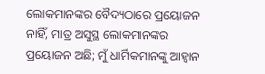ଲୋକମାନଙ୍କର ବୈଦ୍ୟଠାରେ ପ୍ରୟୋଜନ ନାହିଁ, ମାତ୍ର ଅସୁସ୍ଥ ଲୋକମାନଙ୍କର ପ୍ରୟୋଜନ ଅଛି; ମୁଁ ଧାର୍ମିକମାନଙ୍କୁ ଆହ୍ୱାନ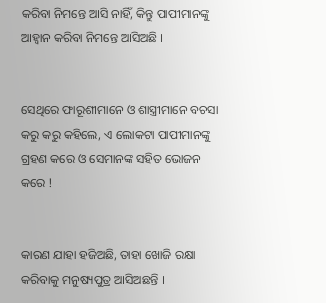କରିବା ନିମନ୍ତେ ଆସି ନାହିଁ, କିନ୍ତୁ ପାପୀମାନଙ୍କୁ ଆହ୍ୱାନ କରିବା ନିମନ୍ତେ ଆସିଅଛି ।


ସେଥିରେ ଫାରୂଶୀମାନେ ଓ ଶାସ୍ତ୍ରୀମାନେ ବଚସା କରୁ କରୁ କହିଲେ, ଏ ଲୋକଟା ପାପୀମାନଙ୍କୁ ଗ୍ରହଣ କରେ ଓ ସେମାନଙ୍କ ସହିତ ଭୋଜନ କରେ !


କାରଣ ଯାହା ହଜିଅଛି, ତାହା ଖୋଜି ରକ୍ଷା କରିବାକୁ ମନୁଷ୍ୟପୁତ୍ର ଆସିଅଛନ୍ତି ।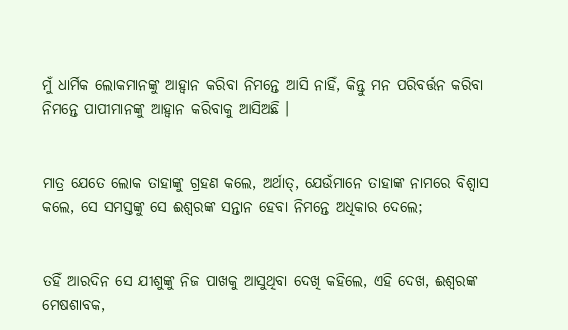ମୁଁ ଧାର୍ମିକ ଲୋକମାନଙ୍କୁ ଆହ୍ୱାନ କରିବା ନିମନ୍ତେ ଆସି ନାହିଁ, କିନ୍ତୁ ମନ ପରିବର୍ତ୍ତନ କରିବା ନିମନ୍ତେ ପାପୀମାନଙ୍କୁ ଆହ୍ୱାନ କରିବାକୁ ଆସିଅଛି ।


ମାତ୍ର ଯେତେ ଲୋକ ତାହାଙ୍କୁ ଗ୍ରହଣ କଲେ, ଅର୍ଥାତ୍‍, ଯେଉଁମାନେ ତାହାଙ୍କ ନାମରେ ବିଶ୍ୱାସ କଲେ, ସେ ସମସ୍ତଙ୍କୁ ସେ ଈଶ୍ୱରଙ୍କ ସନ୍ତାନ ହେବା ନିମନ୍ତେ ଅଧିକାର ଦେଲେ;


ତହିଁ ଆରଦିନ ସେ ଯୀଶୁଙ୍କୁ ନିଜ ପାଖକୁ ଆସୁଥିବା ଦେଖି କହିଲେ, ଏହି ଦେଖ, ଈଶ୍ୱରଙ୍କ ମେଷଶାବକ,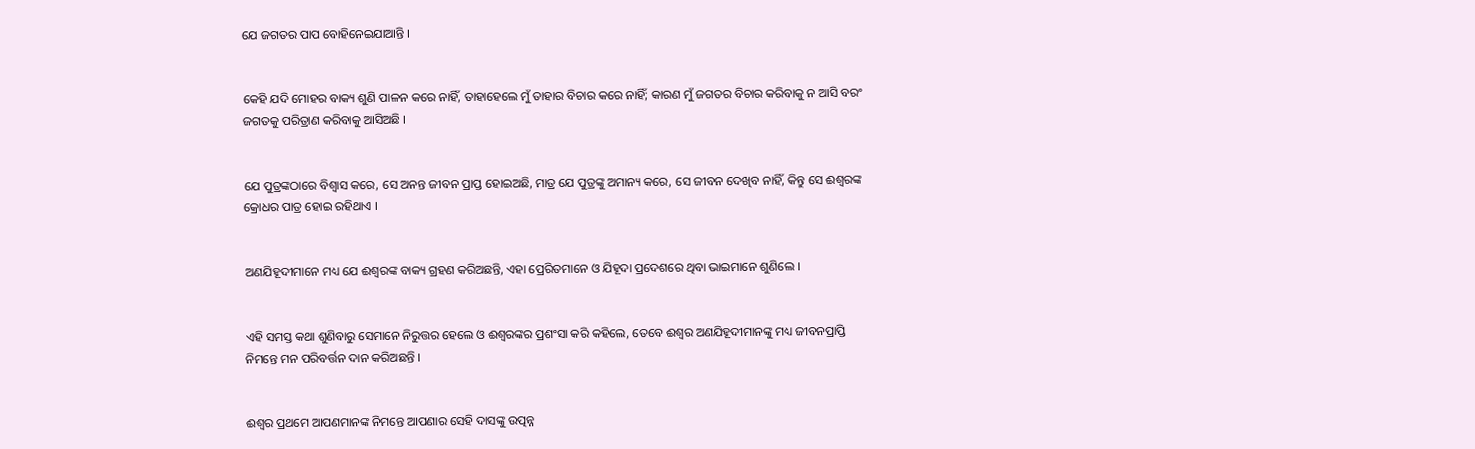ଯେ ଜଗତର ପାପ ବୋହିନେଇଯାଆନ୍ତି ।


କେହି ଯଦି ମୋହର ବାକ୍ୟ ଶୁଣି ପାଳନ କରେ ନାହିଁ, ତାହାହେଲେ ମୁଁ ତାହାର ବିଚାର କରେ ନାହିଁ; କାରଣ ମୁଁ ଜଗତର ବିଚାର କରିବାକୁ ନ ଆସି ବରଂ ଜଗତକୁ ପରିତ୍ରାଣ କରିବାକୁ ଆସିଅଛି ।


ଯେ ପୁତ୍ରଙ୍କଠାରେ ବିଶ୍ୱାସ କରେ, ସେ ଅନନ୍ତ ଜୀବନ ପ୍ରାପ୍ତ ହୋଇଅଛି, ମାତ୍ର ଯେ ପୁତ୍ରଙ୍କୁ ଅମାନ୍ୟ କରେ, ସେ ଜୀବନ ଦେଖିବ ନାହିଁ, କିନ୍ତୁ ସେ ଈଶ୍ୱରଙ୍କ କ୍ରୋଧର ପାତ୍ର ହୋଇ ରହିଥାଏ ।


ଅଣଯିହୂଦୀମାନେ ମଧ୍ୟ ଯେ ଈଶ୍ୱରଙ୍କ ବାକ୍ୟ ଗ୍ରହଣ କରିଅଛନ୍ତି, ଏହା ପ୍ରେରିତମାନେ ଓ ଯିହୂଦା ପ୍ରଦେଶରେ ଥିବା ଭାଇମାନେ ଶୁଣିଲେ ।


ଏହି ସମସ୍ତ କଥା ଶୁଣିବାରୁ ସେମାନେ ନିରୁତ୍ତର ହେଲେ ଓ ଈଶ୍ୱରଙ୍କର ପ୍ରଶଂସା କରି କହିଲେ, ତେବେ ଈଶ୍ୱର ଅଣଯିହୂଦୀମାନଙ୍କୁ ମଧ୍ୟ ଜୀବନପ୍ରାପ୍ତି ନିମନ୍ତେ ମନ ପରିବର୍ତ୍ତନ ଦାନ କରିଅଛନ୍ତି ।


ଈଶ୍ୱର ପ୍ରଥମେ ଆପଣମାନଙ୍କ ନିମନ୍ତେ ଆପଣାର ସେହି ଦାସଙ୍କୁ ଉତ୍ପନ୍ନ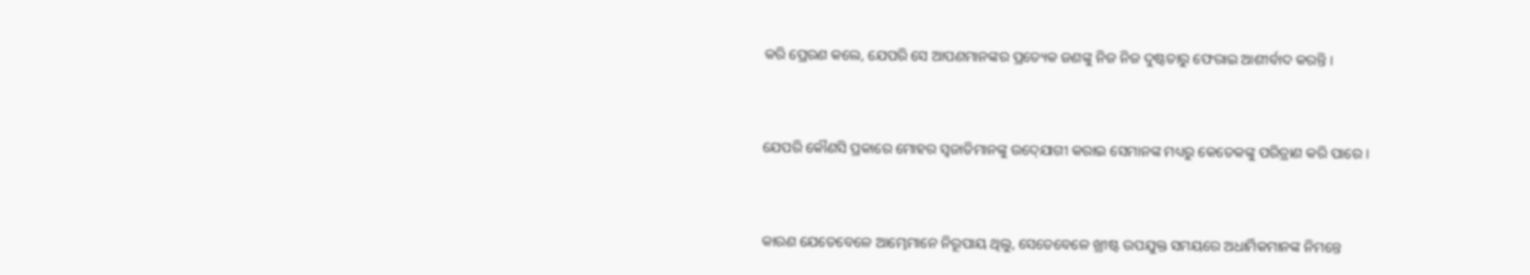କରି ପ୍ରେରଣ କଲେ, ଯେପରି ସେ ଆପଣମାନଙ୍କର ପ୍ରତ୍ୟେକ ଜଣଙ୍କୁ ନିଜ ନିଜ ଦୁଷ୍ଟତାରୁ ଫେରାଇ ଆଶୀର୍ବାଦ କରନ୍ତି ।


ଯେପରି କୌଣସି ପ୍ରକାରେ ମୋହର ସ୍ୱଜାତିମାନଙ୍କୁ ଉଦ୍‍ଯୋଗୀ କରାଇ ସେମାନଙ୍କ ମଧ୍ୟରୁ କେତେକଙ୍କୁ ପରିତ୍ରାଣ କରି ପାରେ ।


କାରଣ ଯେତେବେଳେ ଆମ୍ଭେମାନେ ନିରୂପାୟ ଥିଲୁ, ସେତେବେଳେ ଖ୍ରୀଷ୍ଟ ଉପଯୁକ୍ତ ସମୟରେ ଅଧାର୍ମିକମାନଙ୍କ ନିମନ୍ତେ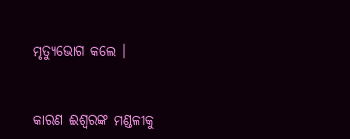ମୃତ୍ୟୁଭୋଗ କଲେ ।


କାରଣ ଈଶ୍ୱରଙ୍କ ମଣ୍ଡଳୀକୁ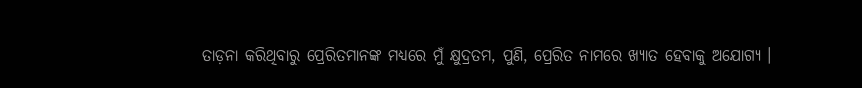ତାଡ଼ନା କରିଥିବାରୁ ପ୍ରେରିତମାନଙ୍କ ମଧ୍ୟରେ ମୁଁ କ୍ଷୁଦ୍ରତମ, ପୁଣି, ପ୍ରେରିତ ନାମରେ ଖ୍ୟାତ ହେବାକୁ ଅଯୋଗ୍ୟ ।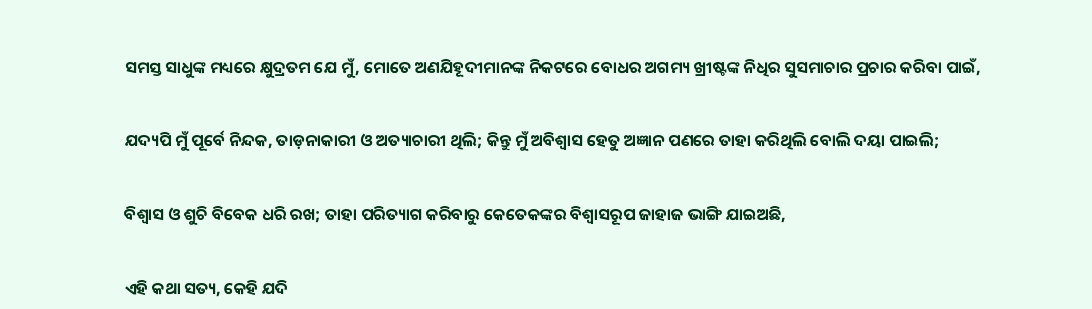ସମସ୍ତ ସାଧୁଙ୍କ ମଧ୍ୟରେ କ୍ଷୁଦ୍ରତମ ଯେ ମୁଁ, ମୋତେ ଅଣଯିହୂଦୀମାନଙ୍କ ନିକଟରେ ବୋଧର ଅଗମ୍ୟ ଖ୍ରୀଷ୍ଟଙ୍କ ନିଧିର ସୁସମାଚାର ପ୍ରଚାର କରିବା ପାଇଁ,


ଯଦ୍ୟପି ମୁଁ ପୂର୍ବେ ନିନ୍ଦକ, ତାଡ଼ନାକାରୀ ଓ ଅତ୍ୟାଚାରୀ ଥିଲି; କିନ୍ତୁ ମୁଁ ଅବିଶ୍ୱାସ ହେତୁ ଅଜ୍ଞାନ ପଣରେ ତାହା କରିଥିଲି ବୋଲି ଦୟା ପାଇଲି;


ବିଶ୍ୱାସ ଓ ଶୁଚି ବିବେକ ଧରି ରଖ; ତାହା ପରିତ୍ୟାଗ କରିବାରୁ କେତେକଙ୍କର ବିଶ୍ୱାସରୂପ ଜାହାଜ ଭାଙ୍ଗି ଯାଇଅଛି,


ଏହି କଥା ସତ୍ୟ, କେହି ଯଦି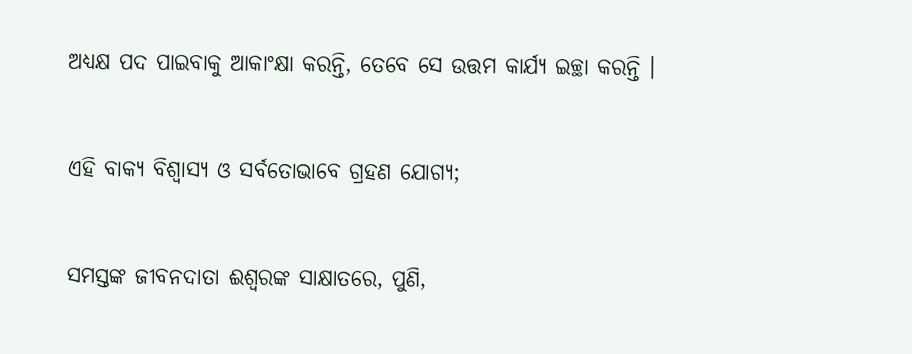ଅଧ୍ୟକ୍ଷ ପଦ ପାଇବାକୁ ଆକାଂକ୍ଷା କରନ୍ତି, ତେବେ ସେ ଉତ୍ତମ କାର୍ଯ୍ୟ ଇଚ୍ଛା କରନ୍ତି ।


ଏହି ବାକ୍ୟ ବିଶ୍ୱାସ୍ୟ ଓ ସର୍ବତୋଭାବେ ଗ୍ରହଣ ଯୋଗ୍ୟ;


ସମସ୍ତଙ୍କ ଜୀବନଦାତା ଈଶ୍ୱରଙ୍କ ସାକ୍ଷାତରେ, ପୁଣି,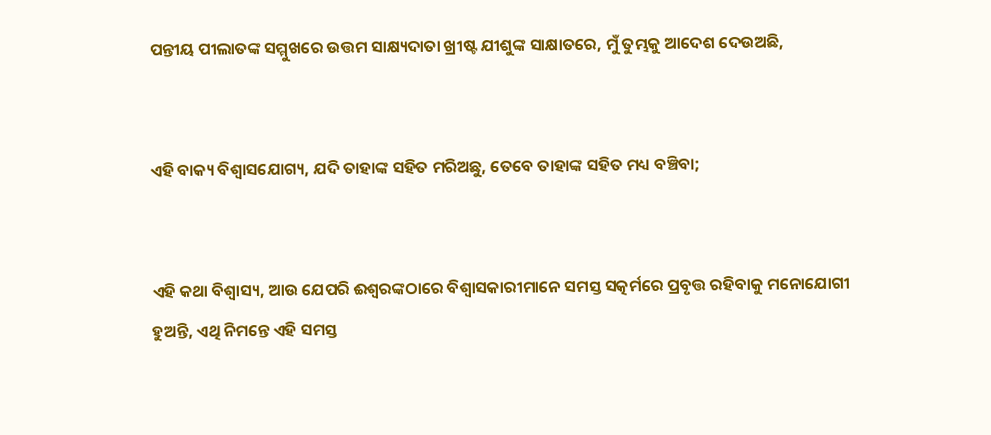ପନ୍ତୀୟ ପୀଲାତଙ୍କ ସମ୍ମୁଖରେ ଉତ୍ତମ ସାକ୍ଷ୍ୟଦାତା ଖ୍ରୀଷ୍ଟ ଯୀଶୁଙ୍କ ସାକ୍ଷାତରେ, ମୁଁ ତୁମ୍ଭକୁ ଆଦେଶ ଦେଉଅଛି,


ଏହି ବାକ୍ୟ ବିଶ୍ୱାସଯୋଗ୍ୟ, ଯଦି ତାହାଙ୍କ ସହିତ ମରିଅଛୁ, ତେବେ ତାହାଙ୍କ ସହିତ ମଧ୍ୟ ବଞ୍ଚିବା;


ଏହି କଥା ବିଶ୍ଵାସ୍ୟ, ଆଉ ଯେପରି ଈଶ୍ୱରଙ୍କଠାରେ ବିଶ୍ୱାସକାରୀମାନେ ସମସ୍ତ ସତ୍କର୍ମରେ ପ୍ରବୃତ୍ତ ରହିବାକୁ ମନୋଯୋଗୀ ହୁଅନ୍ତି, ଏଥି ନିମନ୍ତେ ଏହି ସମସ୍ତ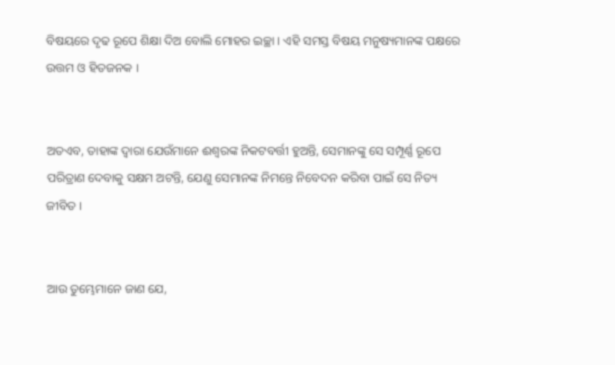ବିଷୟରେ ଦୃଢ ରୂପେ ଶିକ୍ଷା ଦିଅ ବୋଲି ମୋହର ଇଚ୍ଛା । ଏହି ସମସ୍ତ ବିଷୟ ମନୁଷ୍ୟମାନଙ୍କ ପକ୍ଷରେ ଉତ୍ତମ ଓ ହିତଜନକ ।


ଅତଏବ, ତାହାଙ୍କ ଦ୍ୱାରା ଯେଉଁମାନେ ଈଶ୍ୱରଙ୍କ ନିକଟବର୍ତ୍ତୀ ହୁଅନ୍ତି, ସେମାନଙ୍କୁ ସେ ସମ୍ପୂର୍ଣ୍ଣ ରୂପେ ପରିତ୍ରାଣ ଦେବାକୁ ସକ୍ଷମ ଅଟନ୍ତି, ଯେଣୁ ସେମାନଙ୍କ ନିମନ୍ତେ ନିବେଦନ କରିବା ପାଇଁ ସେ ନିତ୍ୟ ଜୀବିତ ।


ଆଉ ତୁମ୍ଭେମାନେ ଜାଣ ଯେ,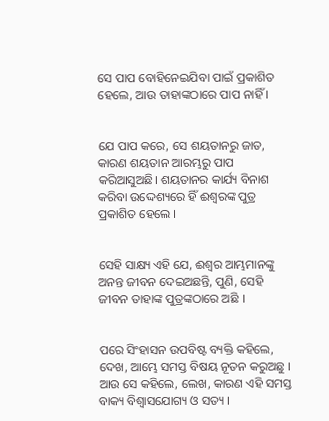ସେ ପାପ ବୋହିନେଇଯିବା ପାଇଁ ପ୍ରକାଶିତ ହେଲେ, ଆଉ ତାହାଙ୍କଠାରେ ପାପ ନାହିଁ ।


ଯେ ପାପ କରେ, ସେ ଶୟତାନରୁ ଜାତ, କାରଣ ଶୟତାନ ଆରମ୍ଭରୁ ପାପ କରିଆସୁଅଛି। ଶୟତାନର କାର୍ଯ୍ୟ ବିନାଶ କରିବା ଉଦ୍ଦେଶ୍ୟରେ ହିଁ ଈଶ୍ୱରଙ୍କ ପୁତ୍ର ପ୍ରକାଶିତ ହେଲେ ।


ସେହି ସାକ୍ଷ୍ୟ ଏହି ଯେ, ଈଶ୍ୱର ଆମ୍ଭମାନଙ୍କୁ ଅନନ୍ତ ଜୀବନ ଦେଇଅଛନ୍ତି, ପୁଣି, ସେହି ଜୀବନ ତାହାଙ୍କ ପୁତ୍ରଙ୍କଠାରେ ଅଛି ।


ପରେ ସିଂହାସନ ଉପବିଷ୍ଟ ବ୍ୟକ୍ତି କହିଲେ, ଦେଖ, ଆମ୍ଭେ ସମସ୍ତ ବିଷୟ ନୂତନ କରୁଅଛୁ । ଆଉ ସେ କହିଲେ, ଲେଖ, କାରଣ ଏହି ସମସ୍ତ ବାକ୍ୟ ବିଶ୍ୱାସଯୋଗ୍ୟ ଓ ସତ୍ୟ ।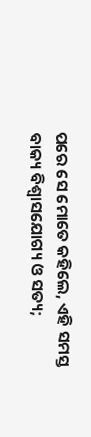ପରେ ସେ ମୋତେ କହିଲେ, ଏହି ସମସ୍ତ ବାକ୍ୟ ବିଶ୍ୱାସଯୋଗ୍ୟ ଓ ସତ୍ୟ;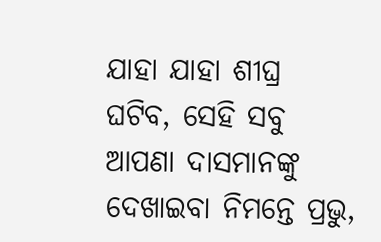ଯାହା ଯାହା ଶୀଘ୍ର ଘଟିବ, ସେହି ସବୁ ଆପଣା ଦାସମାନଙ୍କୁ ଦେଖାଇବା ନିମନ୍ତେ ପ୍ରଭୁ,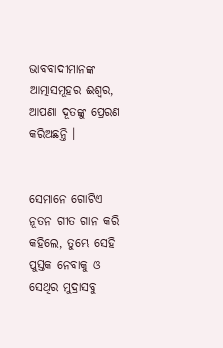ଭାବବାଦୀମାନଙ୍କ ଆତ୍ମାସମୂହର ଈଶ୍ୱର, ଆପଣା ଦୂତଙ୍କୁ ପ୍ରେରଣ କରିଅଛନ୍ତି ।


ସେମାନେ ଗୋଟିଏ ନୂତନ ଗୀତ ଗାନ କରି କହିଲେ, ତୁମ୍ଭେ ସେହି ପୁସ୍ତକ ନେବାକୁ ଓ ସେଥିର ମୁଦ୍ରାସବୁ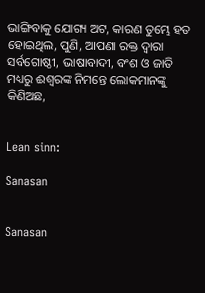ଭାଙ୍ଗିବାକୁ ଯୋଗ୍ୟ ଅଟ, କାରଣ ତୁମ୍ଭେ ହତ ହୋଇଥିଲ, ପୁଣି, ଆପଣା ରକ୍ତ ଦ୍ୱାରା ସର୍ବଗୋଷ୍ଠୀ, ଭାଷାବାଦୀ, ବଂଶ ଓ ଜାତି ମଧ୍ୟରୁ ଈଶ୍ୱରଙ୍କ ନିମନ୍ତେ ଲୋକମାନଙ୍କୁ କିଣିଅଛ,


Lean sinn:

Sanasan


Sanasan